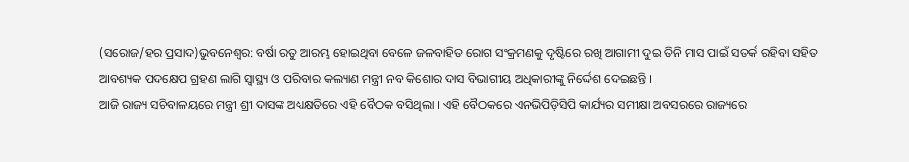(ସରୋଜ/ହର ପ୍ରସାଦ)ଭୁବନେଶ୍ୱର: ବର୍ଷା ରତୁ ଆରମ୍ଭ ହୋଇଥିବା ବେଳେ ଜଳବାହିତ ରୋଗ ସଂକ୍ରମଣକୁ ଦୃଷ୍ଟିରେ ରଖି ଆଗାମୀ ଦୁଇ ତିନି ମାସ ପାଇଁ ସତର୍କ ରହିବା ସହିତ ଆବଶ୍ୟକ ପଦକ୍ଷେପ ଗ୍ରହଣ ଲାଗି ସ୍ୱାସ୍ଥ୍ୟ ଓ ପରିବାର କଲ୍ୟାଣ ମନ୍ତ୍ରୀ ନବ କିଶୋର ଦାସ ବିଭାଗୀୟ ଅଧିକାରୀଙ୍କୁ ନିର୍ଦ୍ଦେଶ ଦେଇଛନ୍ତି ।
ଆଜି ରାଜ୍ୟ ସଚିବାଳୟରେ ମନ୍ତ୍ରୀ ଶ୍ରୀ ଦାସଙ୍କ ଅଧ୍ୟକ୍ଷତିରେ ଏହି ବୈଠକ ବସିଥିଲା । ଏହି ବୈଠକରେ ଏନଭିପିଡ଼ିସିପି କାର୍ଯ୍ୟର ସମୀକ୍ଷା ଅବସରରେ ରାଜ୍ୟରେ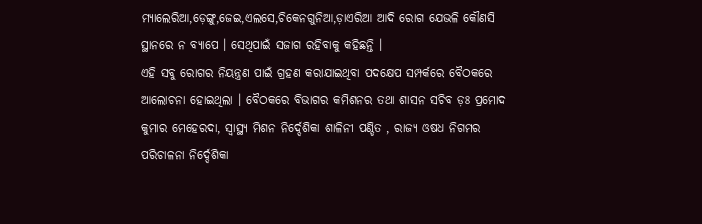ମ୍ୟାଲେରିଆ,ଡ଼େଙ୍ଗୁ,ଜେଇ,ଏଲସେ,ଚିକେନଗୁନିଆ,ଡ଼ାଏରିଆ ଆଦି ରୋଗ ଯେଭଳି କୌଣସି ସ୍ଥାନରେ ନ ବ୍ୟାପେ । ସେଥିପାଇଁ ସଜାଗ ରହିବାକୁ କହିଛନ୍ତି ।
ଏହି ସବୁ ରୋଗର ନିୟନ୍ତ୍ରଣ ପାଇଁ ଗ୍ରହଣ କରାଯାଇଥିବା ପଦକ୍ଷେପ ସମ୍ପର୍କରେ ବୈଠକରେ ଆଲୋଚନା ହୋଇଥିଲା । ବୈଠକରେ ବିଭାଗର କମିଶନର ତଥା ଶାସନ ସଚିବ ଡ଼ଃ ପ୍ରମୋଦ କୁମାର ମେହେରଦା, ସ୍ୱାସ୍ଥ୍ୟ ମିଶନ ନିର୍ଦ୍ଦେଶିକା ଶାଳିନୀ ପଣ୍ଡିତ , ରାଜ୍ୟ ଓଷଧ ନିଗମର ପରିଚାଳନା ନିର୍ଦ୍ଦେଶିକା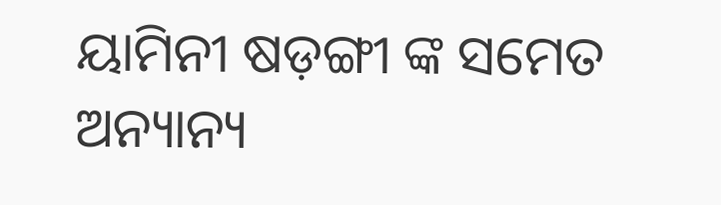ୟାମିନୀ ଷଡ଼ଙ୍ଗୀ ଙ୍କ ସମେତ ଅନ୍ୟାନ୍ୟ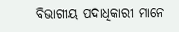ବିଭାଗୀୟ ପଦାଧିକାରୀ ମାନେ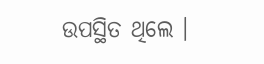ଉପସ୍ଥିତ ଥିଲେ ।